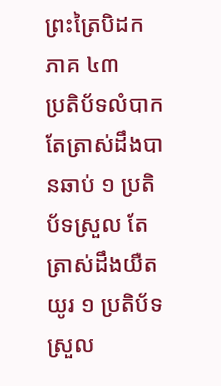ព្រះត្រៃបិដក ភាគ ៤៣
ប្រតិប័ទលំបាក តែត្រាស់ដឹងបានឆាប់ ១ ប្រតិប័ទស្រួល តែត្រាស់ដឹងយឺតយូរ ១ ប្រតិប័ទស្រួល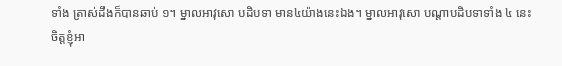ទាំង ត្រាស់ដឹងក៏បានឆាប់ ១។ ម្នាលអាវុសោ បដិបទា មាន៤យ៉ាងនេះឯង។ ម្នាលអាវុសោ បណ្ដាបដិបទាទាំង ៤ នេះ ចិត្តខ្ញុំអា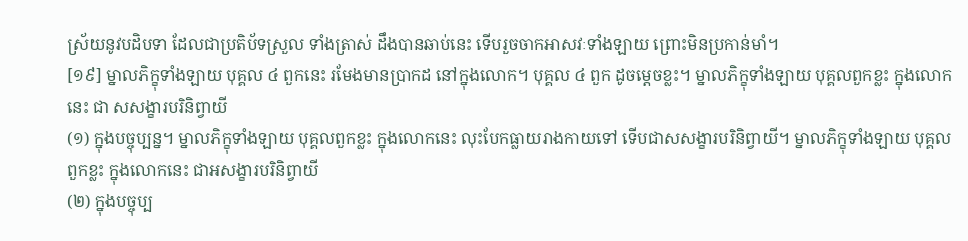ស្រ័យនូវបដិបទា ដែលជាប្រតិប័ទស្រួល ទាំងត្រាស់ ដឹងបានឆាប់នេះ ទើបរួចចាកអាសវៈទាំងឡាយ ព្រោះមិនប្រកាន់មាំ។
[១៩] ម្នាលភិក្ខុទាំងឡាយ បុគ្គល ៤ ពួកនេះ រមែងមានបា្រកដ នៅក្នុងលោក។ បុគ្គល ៤ ពួក ដូចម្ដេចខ្លះ។ ម្នាលភិក្ខុទាំងឡាយ បុគ្គលពួកខ្លះ ក្នុងលោកនេះ ជា សសង្ខារបរិនិព្វាយី
(១) ក្នុងបច្ចុប្បន្ន។ ម្នាលភិក្ខុទាំងឡាយ បុគ្គលពួកខ្លះ ក្នុងលោកនេះ លុះបែកធ្លាយរាងកាយទៅ ទើបជាសសង្ខារបរិនិព្វាយី។ ម្នាលភិក្ខុទាំងឡាយ បុគ្គល ពួកខ្លះ ក្នុងលោកនេះ ជាអសង្ខារបរិនិព្វាយី
(២) ក្នុងបច្ចុប្ប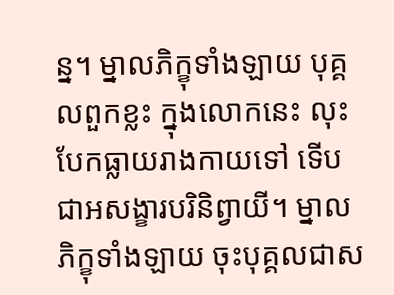ន្ន។ ម្នាលភិក្ខុទាំងឡាយ បុគ្គលពួកខ្លះ ក្នុងលោកនេះ លុះបែកធ្លាយរាងកាយទៅ ទើបជាអសង្ខារបរិនិព្វាយី។ ម្នាលភិក្ខុទាំងឡាយ ចុះបុគ្គលជាស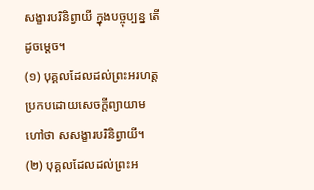សង្ខារបរិនិព្វាយី ក្នុងបច្ចុប្បន្ន តើដូចម្ដេច។
(១) បុគ្គលដែលដល់ព្រះអរហត្ត ប្រកបដោយសេចក្តីព្យាយាម ហៅថា សសង្ខារបរិនិព្វាយី។ (២) បុគ្គលដែលដល់ព្រះអ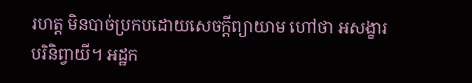រហត្ត មិនបាច់ប្រកបដោយសេចក្តីព្យាយាម ហៅថា អសង្ខារបរិនិព្វាយី។ អដ្ឋក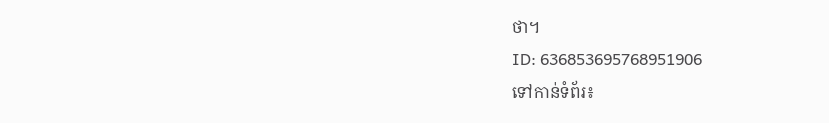ថា។
ID: 636853695768951906
ទៅកាន់ទំព័រ៖